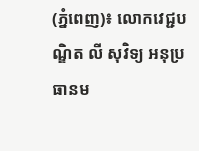(ភ្នំពេញ)៖ លោកវេជ្ជបណ្ឌិត លី សុវិទ្យ អនុប្រធានម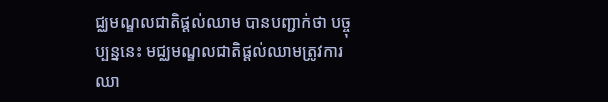ជ្ឈមណ្ឌលជាតិផ្តល់ឈាម បានបញ្ជាក់ថា បច្ចុប្បន្ននេះ មជ្ឈមណ្ឌលជាតិផ្តល់ឈាមត្រូវការឈា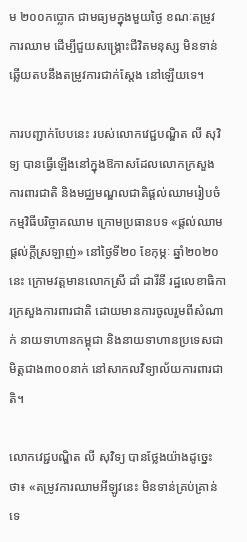ម ២០០កប្លោក ជាមធ្យមក្នុងមួយថ្ងៃ ខណៈតម្រូវការឈាម ដើម្បីជួយសង្គ្រោះជីវិតមនុស្ស មិនទាន់ឆ្លើយតបនឹងតម្រូវការជាក់ស្តែង នៅឡើយទេ។

ការបញ្ជាក់បែបនេះ របស់លោកវេជ្ជបណ្ឌិត លី សុវិទ្យ បានធ្វើឡើងនៅក្នុងឱកាសដែលលោកក្រសួងការពារជាតិ និងមជ្ឈមណ្ឌលជាតិផ្តល់ឈាមរៀបចំកម្មវិធីបរិច្ចាគឈាម ក្រោមប្រធានបទ «ផ្តល់ឈាម ផ្តល់ក្តីស្រឡាញ់» នៅថ្ងៃទី២០ ខែកុម្ភៈ ឆ្នាំ២០២០នេះ ក្រោមវត្តមានលោកស្រី ដាំ ដារីនី រដ្ឋលេខាធិការក្រសួងការពារជាតិ ដោយមានការចូលរួមពីសំណាក់ នាយទាហានកម្ពុជា និងនាយទាហានប្រទេសជាមិត្តជាង៣០០នាក់ នៅសាកលវិទ្យាល័យការពារជាតិ។

លោកវេជ្ជបណ្ឌិត លី សុវិទ្យ បានថ្លែងយ៉ាងដូច្នេះថា៖ «តម្រូវការឈាមអីឡូវនេះ មិនទាន់គ្រប់គ្រាន់ទេ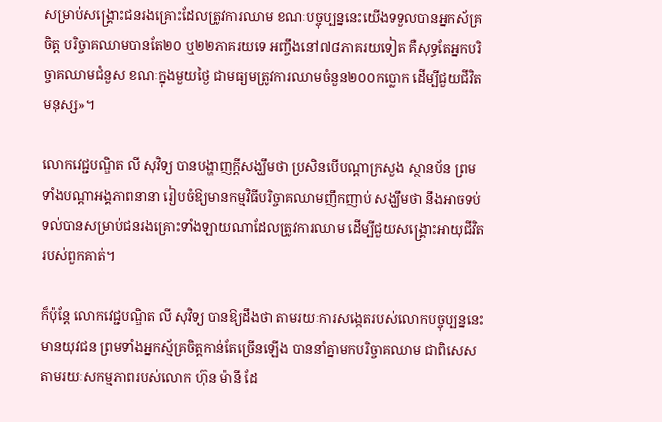សម្រាប់សង្គ្រោះជនរងគ្រោះដែលត្រូវការឈាម ខណៈបច្ចុប្បន្ននេះយើងទទួលបានអ្នកស័គ្រចិត្ត បរិច្ចាគឈាមបានតែ២០ ឬ២២ភាគរយទេ អញ្ចឹងនៅ៧៨ភាគរយទៀត គឺសុទ្ធតែអ្នកបរិច្ចាគឈាមជំនួស ខណៈក្នុងមួយថ្ងៃ ជាមធ្យមត្រូវការឈាមចំនួន២០០កប្លោក ដើម្បីជួយជីវិតមនុស្ស»។

លោកវេជ្ជបណ្ឌិត លី សុវិទ្យ បានបង្ហាញក្តីសង្ឃឹមថា ប្រសិនបើបណ្តាក្រសួង ស្ថានប័ន ព្រមទាំងបណ្តាអង្គភាពនានា រៀបចំឱ្យមានកម្មវិធីបរិច្ចាគឈាមញឹកញាប់ សង្ឃឹមថា នឹងអាចទប់ទល់បានសម្រាប់ជនរងគ្រោះទាំងឡាយណាដែលត្រូវការឈាម ដើម្បីជួយសង្គ្រោះអាយុជីវិតរបស់ពួកគាត់។

ក៏ប៉ុន្តែ លោកវេជ្ជបណ្ឌិត លី សុវិទ្យ បានឱ្យដឹងថា តាមរយៈការសង្កេតរបស់លោកបច្ចុប្បន្ននេះ មានយុវជន ព្រមទាំងអ្នកស័្មគ្រចិត្តកាន់តែច្រើនឡើង បាននាំគ្នាមកបរិច្ចាគឈាម ជាពិសេសតាមរយៈសកម្មភាពរបស់លោក ហ៊ុន ម៉ានី ដែ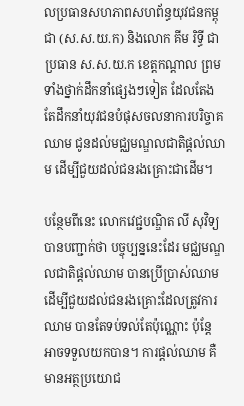លប្រធានសហភាពសហព័ន្ធយុវជនកម្ពុជា (ស.ស.យ.ក) និងលោក គីម រិទ្ធី ជាប្រធាន ស.ស.យ.ក ខេត្តកណ្តាល ព្រមទាំងថ្នាក់ដឹកនាំផ្សេងៗទៀត ដែលតែងតែដឹកនាំយុវជនបំផុសចលនាការបរិច្ចាគឈាម ជូនដល់មជ្ឈមណ្ឌលជាតិផ្តល់ឈាម ដើម្បីជួយដល់ជនរងគ្រោះជាដើម។

បន្ថែមពីនេះ លោកវេជ្ជបណ្ឌិត លី សុវិទ្យ បានបញ្ជាក់ថា បច្ចុប្បន្ននេះដែរ មជ្ឈមណ្ឌលជាតិផ្តល់ឈាម បានប្រើប្រាស់ឈាម ដើម្បីជួយដល់ជនរងគ្រោះដែលត្រូវការឈាម បានតែទប់ទល់តែប៉ុណ្ណោះ ប៉ុន្តែ អាចទទួលយកបាន។ ការផ្តល់ឈាម គឺមានអត្ថប្រយោជ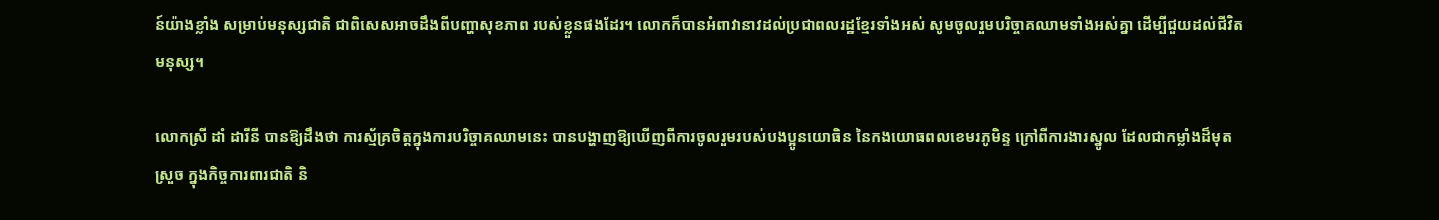ន៍យ៉ាងខ្លាំង សម្រាប់មនុស្សជាតិ ជាពិសេសអាចដឹងពីបញ្ហាសុខភាព របស់ខ្លួនផងដែរ។ លោកក៏បានអំពាវានាវដល់ប្រជាពលរដ្ឋខ្មែរទាំងអស់ សូមចូលរួមបរិច្ចាគឈាមទាំងអស់គ្នា ដើម្បីជួយដល់ជីវិតមនុស្ស។

លោកស្រី ដាំ ដារីនី បានឱ្យដឹងថា ការស្ម័គ្រចិត្តក្នុងការបរិច្ចាគឈាមនេះ បានបង្ហាញឱ្យឃើញពីការចូលរួមរបស់បងប្អូនយោធិន នៃកងយោធពលខេមរភូមិន្ទ ក្រៅពីការងារស្នូល ដែលជាកម្លាំងដ៏មុតស្រួច ក្នុងកិច្ចការពារជាតិ និ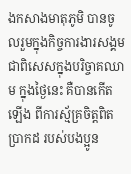ងកសាងមាតុភូមិ បានចូលរួមក្នុងកិច្ចការងារសង្គម ជាពិសេសក្នុងបរិច្ចាគឈាម ក្នុងថ្ងៃនេះ គឺបានកើតឡើង ពីការស្ម័គ្រចិត្តពិតប្រាកដ របស់បងប្អូន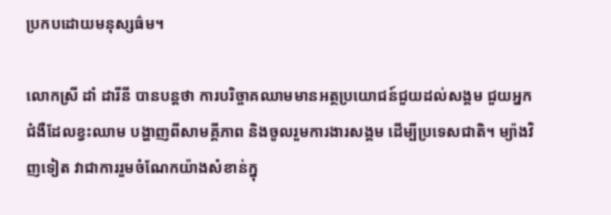ប្រកបដោយមនុស្សធ៌ម។

លោកស្រី ដាំ ដារីនី បានបន្តថា ការបរិច្ចាគឈាមមានអត្ថប្រយោជន៍ជួយដល់សង្គម ជួយអ្នកជំងឺដែលខ្វះឈាម បង្ហាញពីសាមគ្គីភាព និងចូលរួមការងារសង្គម ដើម្បីប្រទេសជាតិ។ ម្យ៉ាងវិញទៀត វាជាការរួមចំណែកយ៉ាងសំខាន់ក្នុ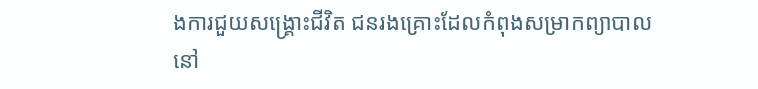ងការជួយសង្គ្រោះជីវិត ជនរងគ្រោះដែលកំពុងសម្រាកព្យាបាលនៅ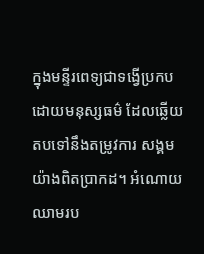ក្នុងមន្ទីរពេទ្យជាទង្វើប្រកបដោយមនុស្សធម៌ ដែលឆ្លើយតបទៅនឹងតម្រូវការ សង្គមយ៉ាងពិតប្រាកដ។ អំណោយឈាមរប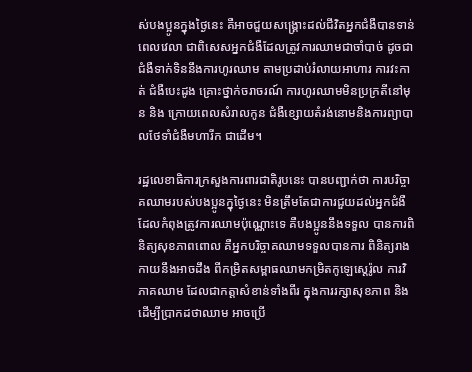ស់បងប្អូនក្នុងថ្ងៃនេះ គឺអាចជួយសង្គ្រោះដល់ជីវិតអ្នកជំងឺបានទាន់ពេលវេលា ជាពិសេសអ្នកជំងឺដែលត្រូវការឈាមជាចាំបាច់ ដូចជាជំងឺទាក់ទិននឹងការហូរឈាម តាមប្រដាប់រំលាយអាហារ ការវះកាត់ ជំងឺបេះដូង គ្រោះថ្នាក់ចរាចរណ៍ ការហូរឈាមមិនប្រក្រតីនៅមុន និង ក្រោយពេលសំរាលកូន ជំងឺខ្សោយតំរង់នោមនិងការព្យាបាលថែទាំជំងឺមហារីក ជាដើម។

រដ្ឋលេខាធិការក្រសួងការពារជាតិរូបនេះ បានបញ្ជាក់ថា ការបរិច្ចាគឈាមរបស់បងប្អូនក្នុថ្ងៃនេះ មិនត្រឹមតែជាការជួយដល់អ្នកជំងឺ ដែលកំពុងត្រូវការឈាមប៉ុណ្ណោះទេ គឺបងប្អូននឹងទទួល បានការពិនិត្យសុខភាពពោល គឺអ្នកបរិច្ចាគឈាមទទួលបានការ ពិនិត្យរាងកាយនឹងអាចដឹង ពីកម្រិតសម្ពាធឈាមកម្រិតកូឡេស្តេរ៉ូល ការវិភាគឈាម ដែលជាកត្តាសំខាន់ទាំងពីរ ក្នុងការរក្សាសុខភាព និងដើម្បីប្រាកដថាឈាម អាចប្រើ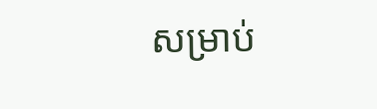សម្រាប់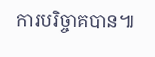ការបរិច្ចាគបាន៕